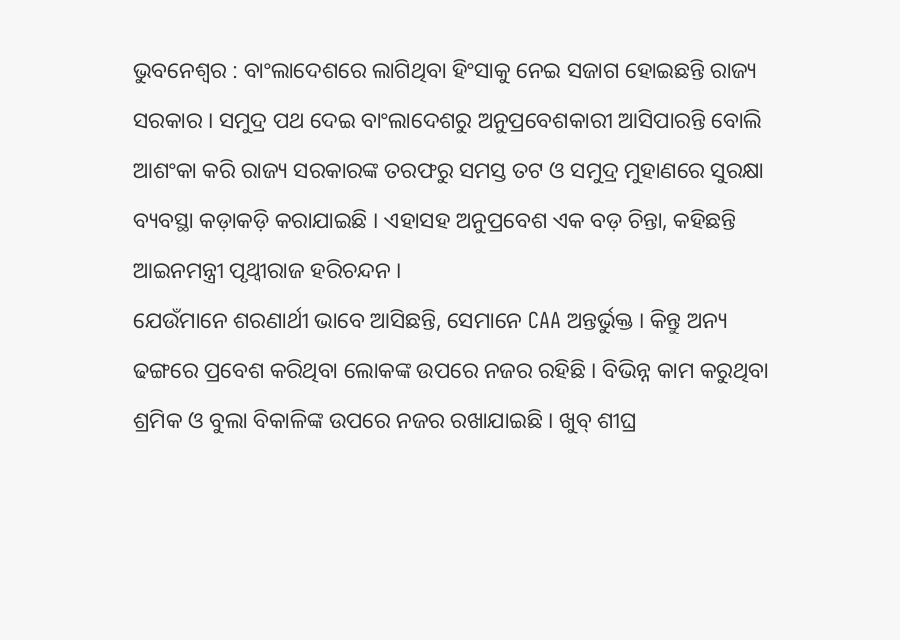ଭୁବନେଶ୍ୱର : ବାଂଲାଦେଶରେ ଲାଗିଥିବା ହିଂସାକୁ ନେଇ ସଜାଗ ହୋଇଛନ୍ତି ରାଜ୍ୟ ସରକାର । ସମୁଦ୍ର ପଥ ଦେଇ ବାଂଲାଦେଶରୁ ଅନୁପ୍ରବେଶକାରୀ ଆସିପାରନ୍ତି ବୋଲି ଆଶଂକା କରି ରାଜ୍ୟ ସରକାରଙ୍କ ତରଫରୁ ସମସ୍ତ ତଟ ଓ ସମୁଦ୍ର ମୁହାଣରେ ସୁରକ୍ଷା ବ୍ୟବସ୍ଥା କଡ଼ାକଡ଼ି କରାଯାଇଛି । ଏହାସହ ଅନୁପ୍ରବେଶ ଏକ ବଡ଼ ଚିନ୍ତା, କହିଛନ୍ତି ଆଇନମନ୍ତ୍ରୀ ପୃଥ୍ବୀରାଜ ହରିଚନ୍ଦନ ।
ଯେଉଁମାନେ ଶରଣାର୍ଥୀ ଭାବେ ଆସିଛନ୍ତି, ସେମାନେ CAA ଅନ୍ତର୍ଭୁକ୍ତ । କିନ୍ତୁ ଅନ୍ୟ ଢଙ୍ଗରେ ପ୍ରବେଶ କରିଥିବା ଲୋକଙ୍କ ଉପରେ ନଜର ରହିଛି । ବିଭିନ୍ନ କାମ କରୁଥିବା ଶ୍ରମିକ ଓ ବୁଲା ବିକାଳିଙ୍କ ଉପରେ ନଜର ରଖାଯାଇଛି । ଖୁବ୍ ଶୀଘ୍ର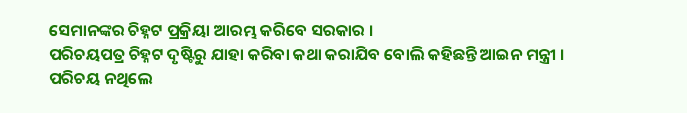ସେମାନଙ୍କର ଚିହ୍ନଟ ପ୍ରକ୍ରିୟା ଆରମ୍ଭ କରିବେ ସରକାର ।
ପରିଚୟପତ୍ର ଚିହ୍ନଟ ଦୃଷ୍ଟିରୁ ଯାହା କରିବା କଥା କରାଯିବ ବୋଲି କହିଛନ୍ତି ଆଇନ ମନ୍ତ୍ରୀ । ପରିଚୟ ନଥିଲେ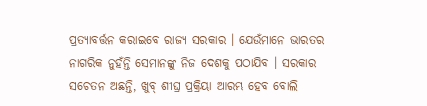ପ୍ରତ୍ୟାବର୍ତ୍ତନ କରାଇବେ ରାଜ୍ୟ ସରକାର । ଯେଉଁମାନେ ଭାରତର ନାଗରିକ ନୁହଁନ୍ତି ସେମାନଙ୍କୁ ନିଜ ଦେଶକୁ ପଠାଯିବ । ସରକାର ସଚେତନ ଅଛନ୍ତି, ଖୁବ୍ ଶୀଘ୍ର ପ୍ରକ୍ରିୟା ଆରମ୍ଭ ହେବ ବୋଲି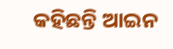କହିଛନ୍ତି ଆଇନ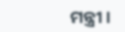ମନ୍ତ୍ରୀ ।